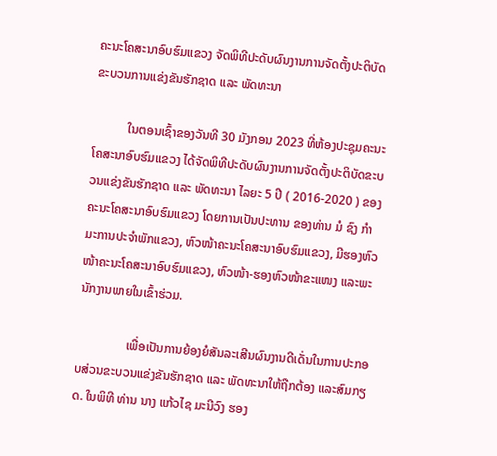ຄະນະໂຄສະນາອົບຮົມແຂວງ ຈັດພິທີປະດັບຜົນງານການຈັດຕັ້ງປະຕິບັດຂະບວນການແຂ່ງຂັນຮັກຊາດ ແລະ ພັດທະນາ

           ໃນຕອນເຊົ້າຂອງວັນທີ 30 ມັງກອນ 2023 ທີ່ຫ້ອງປະຊຸມຄະນະໂຄສະນາອົບຮົມແຂວງ ໄດ້ຈັດພິທີປະດັບຜົນງານການຈັດຕັ້ງປະຕິບັດຂະບວນແຂ່ງຂັນຮັກຊາດ ແລະ ພັດທະນາ ໄລຍະ 5 ປີ ( 2016-2020 ) ຂອງຄະນະໂຄສະນາອົບຮົມແຂວງ ໂດຍການເປັນປະທານ ຂອງທ່ານ ມໍ ຊົງ ກໍາມະການປະຈໍາພັກແຂວງ, ຫົວໜ້າຄະນະໂຄສະນາອົບຮົມແຂວງ, ມີຮອງຫົວໜ້າຄະນະໂຄສະນາອົບຮົມແຂວງ, ຫົວໜ້າ-ຮອງຫົວໜ້າຂະແໜງ ແລະພະນັກງານພາຍໃນເຂົ້າຮ່ວມ.

                ເພື່ອເປັນການຍ້ອງຍໍສັນລະເສີນຜົນງານດີເດັ່ນໃນການປະກອບສ່ວນຂະບວນແຂ່ງຂັນຮັກຊາດ ແລະ ພັດທະນາໃຫ້ຖືກຕ້ອງ ແລະສົມກຽດ. ໃນພິທີ ທ່ານ ນາງ ແກ້ວໄຊ ມະນີວົງ ຮອງ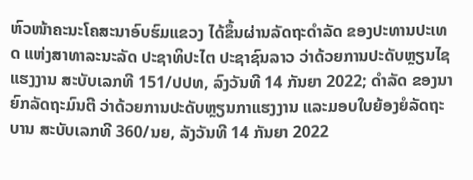ຫົວໜ້າຄະນະໂຄສະນາອົບຮົມແຂວງ ໄດ້ຂຶ້ນຜ່ານລັດຖະດໍາລັດ ຂອງປະທານປະເທດ ແຫ່ງສາທາລະນະລັດ ປະຊາທິປະໄຕ ປະຊາຊົນລາວ ວ່າດ້ວຍການປະດັບຫຼຽນໄຊແຮງງານ ສະບັບເລກທີ 151/ປປທ, ລົງວັນທີ 14 ກັນຍາ 2022; ດໍາລັດ ຂອງນາຍົກລັດຖະມົນຕີ ວ່າດ້ວຍການປະດັບຫຼຽນກາແຮງງານ ແລະມອບໃບຍ້ອງຍໍລັດຖະບານ ສະບັບເລກທີ 360/ນຍ, ລັງວັນທີ 14 ກັນຍາ 2022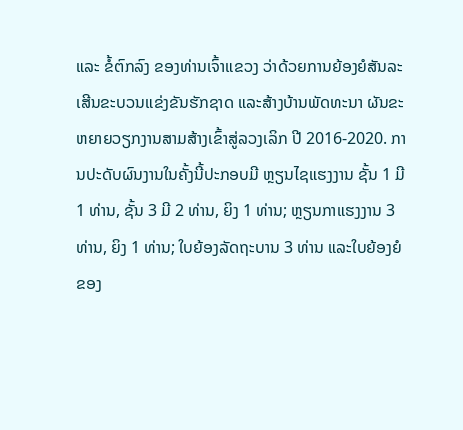ແລະ ຂໍ້ຕົກລົງ ຂອງທ່ານເຈົ້າແຂວງ ວ່າດ້ວຍການຍ້ອງຍໍສັນລະເສີນຂະບວນແຂ່ງຂັນຮັກຊາດ ແລະສ້າງບ້ານພັດທະນາ ຜັນຂະຫຍາຍວຽກງານສາມສ້າງເຂົ້າສູ່ລວງເລິກ ປີ 2016-2020. ການປະດັບຜົນງານໃນຄັ້ງນີ້ປະກອບມີ ຫຼຽນໄຊແຮງງານ ຊັ້ນ 1 ມີ 1 ທ່ານ, ຊັ້ນ 3 ມີ 2 ທ່ານ, ຍິງ 1 ທ່ານ; ຫຼຽນກາແຮງງານ 3 ທ່ານ, ຍິງ 1 ທ່ານ; ໃບຍ້ອງລັດຖະບານ 3 ທ່ານ ແລະໃບຍ້ອງຍໍ ຂອງ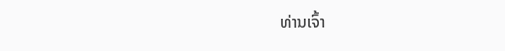ທ່ານເຈົ້າ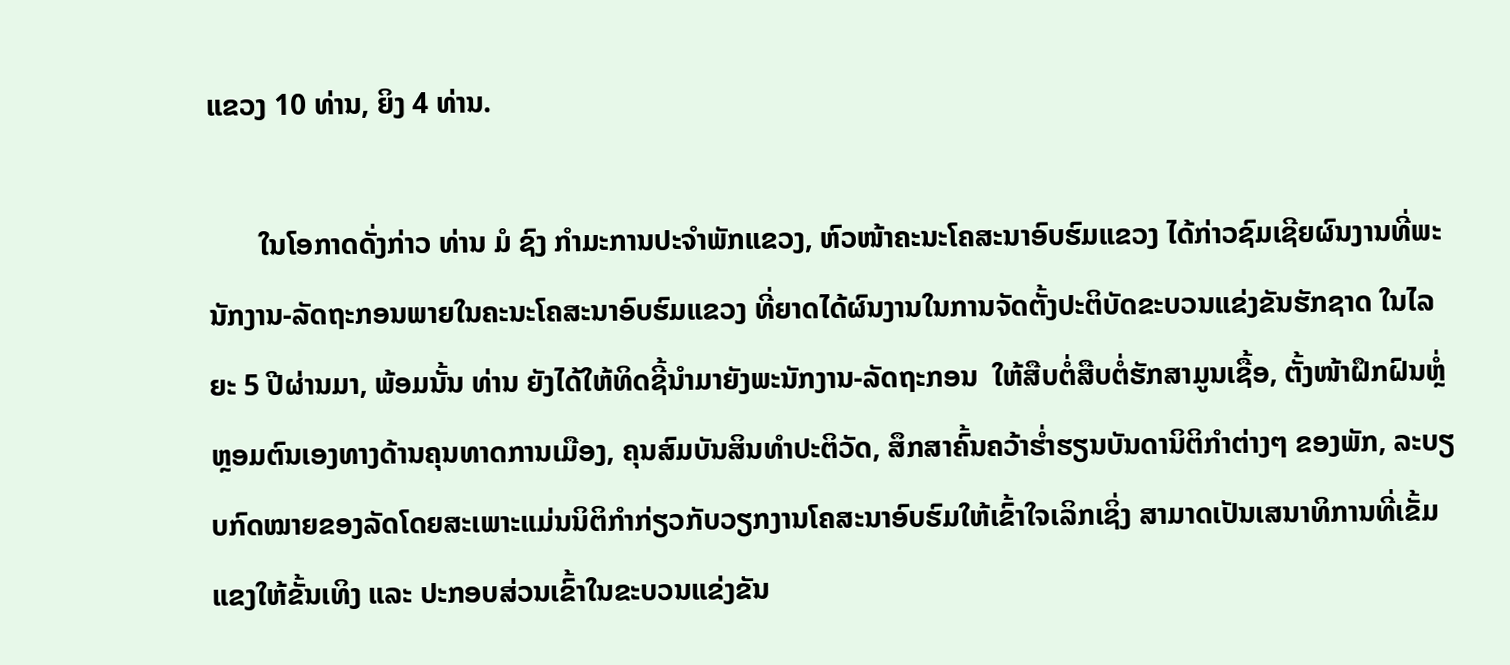ແຂວງ 10 ທ່ານ, ຍິງ 4 ທ່ານ.

       ໃນໂອກາດດັ່ງກ່າວ ທ່ານ ມໍ ຊົງ ກໍາມະການປະຈໍາພັກແຂວງ, ຫົວໜ້າຄະນະໂຄສະນາອົບຮົມແຂວງ ໄດ້ກ່າວຊົມເຊີຍຜົນງານທີ່ພະນັກງານ-ລັດຖະກອນພາຍໃນຄະນະໂຄສະນາອົບຮົມແຂວງ ທີ່ຍາດໄດ້ຜົນງານໃນການຈັດຕັ້ງປະຕິບັດຂະບວນແຂ່ງຂັນຮັກຊາດ ໃນໄລຍະ 5 ປີຜ່ານມາ, ພ້ອມນັ້ນ ທ່ານ ຍັງໄດ້ໃຫ້ທິດຊີ້ນໍາມາຍັງພະນັກງານ-ລັດຖະກອນ  ໃຫ້ສືບຕໍ່ສືບຕໍ່ຮັກສາມູນເຊື້ອ, ຕັ້ງໜ້າຝຶກຝົນຫຼໍ່ຫຼອມຕົນເອງທາງດ້ານຄຸນທາດການເມືອງ, ຄຸນສົມບັນສິນທໍາປະຕິວັດ, ສຶກສາຄົ້ນຄວ້າຮໍ່າຮຽນບັນດານິຕິກໍາຕ່າງໆ ຂອງພັກ, ລະບຽບກົດໝາຍຂອງລັດໂດຍສະເພາະແມ່ນນິຕິກໍາກ່ຽວກັບວຽກງານໂຄສະນາອົບຮົມໃຫ້ເຂົ້າໃຈເລິກເຊິ່ງ ສາມາດເປັນເສນາທິການທີ່ເຂັ້ມແຂງໃຫ້ຂັ້ນເທິງ ແລະ ປະກອບສ່ວນເຂົ້າໃນຂະບວນແຂ່ງຂັນ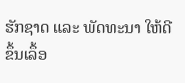ຮັກຊາດ ແລະ ພັດທະນາ ໃຫ້ດີຂຶ້ນເລຶ້ອ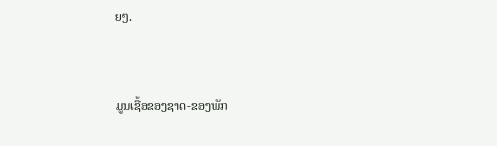ຍໆ.



ມູນເຊື້ອຂອງຊາດ-ຂອງພັກ